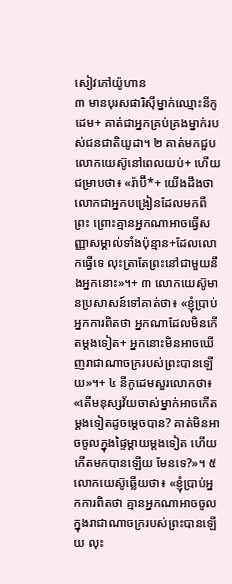សៀវភៅយ៉ូហាន
៣ មានបុរសផារិស៊ីម្នាក់ឈ្មោះនីកូដេម+ គាត់ជាអ្នកគ្រប់គ្រងម្នាក់របស់ជនជាតិយូដា។ ២ គាត់មកជួបលោកយេស៊ូនៅពេលយប់+ ហើយជម្រាបថា៖ «រ៉ាប៊ី*+ យើងដឹងថាលោកជាអ្នកបង្រៀនដែលមកពីព្រះ ព្រោះគ្មានអ្នកណាអាចធ្វើសញ្ញាសម្គាល់ទាំងប៉ុន្មាន+ដែលលោកធ្វើទេ លុះត្រាតែព្រះនៅជាមួយនឹងអ្នកនោះ»។+ ៣ លោកយេស៊ូមានប្រសាសន៍ទៅគាត់ថា៖ «ខ្ញុំប្រាប់អ្នកការពិតថា អ្នកណាដែលមិនកើតម្ដងទៀត+ អ្នកនោះមិនអាចឃើញរាជាណាចក្ររបស់ព្រះបានឡើយ»។+ ៤ នីកូដេមសួរលោកថា៖ «តើមនុស្សវ័យចាស់ម្នាក់អាចកើតម្ដងទៀតដូចម្ដេចបាន? គាត់មិនអាចចូលក្នុងផ្ទៃម្ដាយម្ដងទៀត ហើយកើតមកបានឡើយ មែនទេ?»។ ៥ លោកយេស៊ូឆ្លើយថា៖ «ខ្ញុំប្រាប់អ្នកការពិតថា គ្មានអ្នកណាអាចចូលក្នុងរាជាណាចក្ររបស់ព្រះបានឡើយ លុះ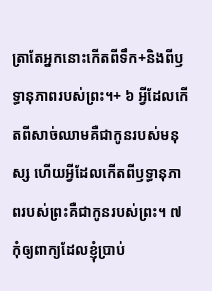ត្រាតែអ្នកនោះកើតពីទឹក+និងពីឫទ្ធានុភាពរបស់ព្រះ។+ ៦ អ្វីដែលកើតពីសាច់ឈាមគឺជាកូនរបស់មនុស្ស ហើយអ្វីដែលកើតពីឫទ្ធានុភាពរបស់ព្រះគឺជាកូនរបស់ព្រះ។ ៧ កុំឲ្យពាក្យដែលខ្ញុំប្រាប់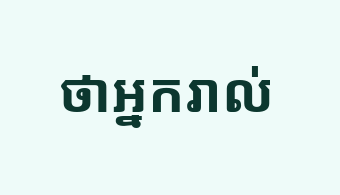ថាអ្នករាល់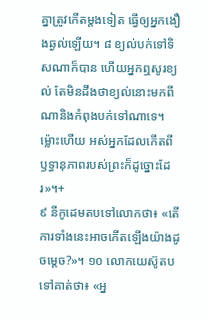គ្នាត្រូវកើតម្ដងទៀត ធ្វើឲ្យអ្នកងឿងឆ្ងល់ឡើយ។ ៨ ខ្យល់បក់ទៅទិសណាក៏បាន ហើយអ្នកឮសូរខ្យល់ តែមិនដឹងថាខ្យល់នោះមកពីណានិងកំពុងបក់ទៅណាទេ។ ម្ល៉ោះហើយ អស់អ្នកដែលកើតពីឫទ្ធានុភាពរបស់ព្រះក៏ដូច្នោះដែរ»។+
៩ នីកូដេមតបទៅលោកថា៖ «តើការទាំងនេះអាចកើតឡើងយ៉ាងដូចម្ដេច?»។ ១០ លោកយេស៊ូតបទៅគាត់ថា៖ «អ្ន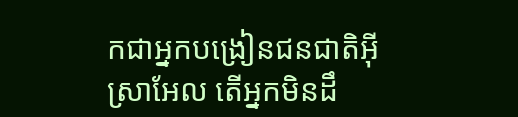កជាអ្នកបង្រៀនជនជាតិអ៊ីស្រាអែល តើអ្នកមិនដឹ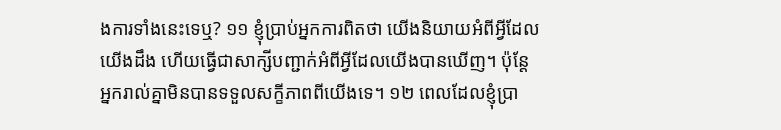ងការទាំងនេះទេឬ? ១១ ខ្ញុំប្រាប់អ្នកការពិតថា យើងនិយាយអំពីអ្វីដែលយើងដឹង ហើយធ្វើជាសាក្សីបញ្ជាក់អំពីអ្វីដែលយើងបានឃើញ។ ប៉ុន្តែ អ្នករាល់គ្នាមិនបានទទួលសក្ខីភាពពីយើងទេ។ ១២ ពេលដែលខ្ញុំប្រា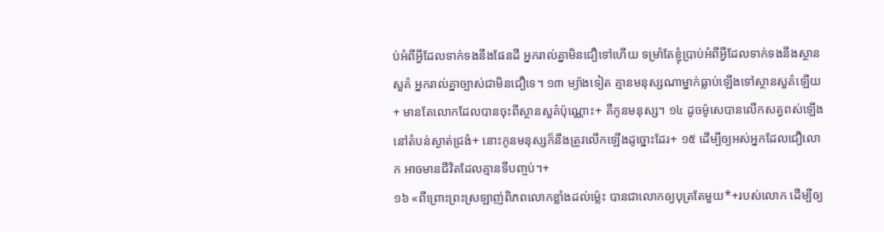ប់អំពីអ្វីដែលទាក់ទងនឹងផែនដី អ្នករាល់គ្នាមិនជឿទៅហើយ ទម្រាំតែខ្ញុំប្រាប់អំពីអ្វីដែលទាក់ទងនឹងស្ថានសួគ៌ អ្នករាល់គ្នាច្បាស់ជាមិនជឿទេ។ ១៣ ម្យ៉ាងទៀត គ្មានមនុស្សណាម្នាក់ធ្លាប់ឡើងទៅស្ថានសួគ៌ឡើយ+ មានតែលោកដែលបានចុះពីស្ថានសួគ៌ប៉ុណ្ណោះ+ គឺកូនមនុស្ស។ ១៤ ដូចម៉ូសេបានលើកសត្វពស់ឡើងនៅតំបន់ស្ងាត់ជ្រងំ+ នោះកូនមនុស្សក៏នឹងត្រូវលើកឡើងដូច្នោះដែរ+ ១៥ ដើម្បីឲ្យអស់អ្នកដែលជឿលោក អាចមានជីវិតដែលគ្មានទីបញ្ចប់។+
១៦ «ពីព្រោះព្រះស្រឡាញ់ពិភពលោកខ្លាំងដល់ម្ល៉េះ បានជាលោកឲ្យបុត្រតែមួយ*+របស់លោក ដើម្បីឲ្យ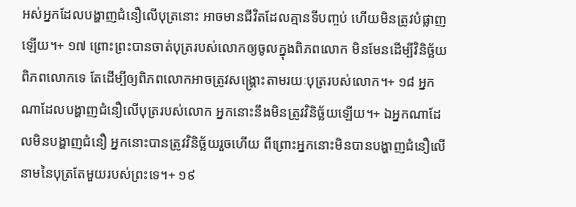អស់អ្នកដែលបង្ហាញជំនឿលើបុត្រនោះ អាចមានជីវិតដែលគ្មានទីបញ្ចប់ ហើយមិនត្រូវបំផ្លាញឡើយ។+ ១៧ ព្រោះព្រះបានចាត់បុត្ររបស់លោកឲ្យចូលក្នុងពិភពលោក មិនមែនដើម្បីវិនិច្ឆ័យពិភពលោកទេ តែដើម្បីឲ្យពិភពលោកអាចត្រូវសង្គ្រោះតាមរយៈបុត្ររបស់លោក។+ ១៨ អ្នកណាដែលបង្ហាញជំនឿលើបុត្ររបស់លោក អ្នកនោះនឹងមិនត្រូវវិនិច្ឆ័យឡើយ។+ ឯអ្នកណាដែលមិនបង្ហាញជំនឿ អ្នកនោះបានត្រូវវិនិច្ឆ័យរួចហើយ ពីព្រោះអ្នកនោះមិនបានបង្ហាញជំនឿលើនាមនៃបុត្រតែមួយរបស់ព្រះទេ។+ ១៩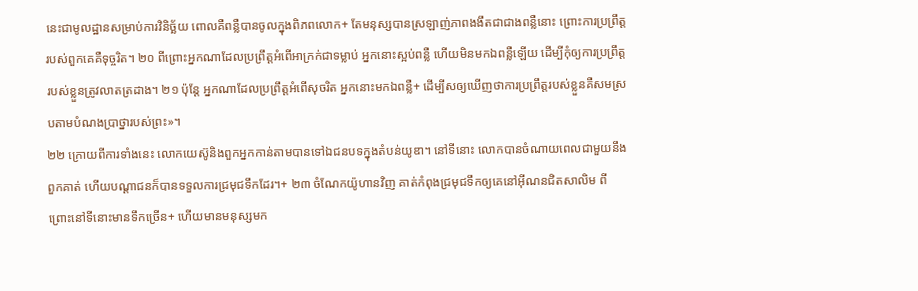នេះជាមូលដ្ឋានសម្រាប់ការវិនិច្ឆ័យ ពោលគឺពន្លឺបានចូលក្នុងពិភពលោក+ តែមនុស្សបានស្រឡាញ់ភាពងងឹតជាជាងពន្លឺនោះ ព្រោះការប្រព្រឹត្តរបស់ពួកគេគឺទុច្ចរិត។ ២០ ពីព្រោះអ្នកណាដែលប្រព្រឹត្តអំពើអាក្រក់ជាទម្លាប់ អ្នកនោះស្អប់ពន្លឺ ហើយមិនមកឯពន្លឺឡើយ ដើម្បីកុំឲ្យការប្រព្រឹត្តរបស់ខ្លួនត្រូវលាតត្រដាង។ ២១ ប៉ុន្តែ អ្នកណាដែលប្រព្រឹត្តអំពើសុចរិត អ្នកនោះមកឯពន្លឺ+ ដើម្បីសឲ្យឃើញថាការប្រព្រឹត្តរបស់ខ្លួនគឺសមស្របតាមបំណងប្រាថ្នារបស់ព្រះ»។
២២ ក្រោយពីការទាំងនេះ លោកយេស៊ូនិងពួកអ្នកកាន់តាមបានទៅឯជនបទក្នុងតំបន់យូឌា។ នៅទីនោះ លោកបានចំណាយពេលជាមួយនឹងពួកគាត់ ហើយបណ្ដាជនក៏បានទទួលការជ្រមុជទឹកដែរ។+ ២៣ ចំណែកយ៉ូហានវិញ គាត់កំពុងជ្រមុជទឹកឲ្យគេនៅអ៊ីណនជិតសាលិម ពីព្រោះនៅទីនោះមានទឹកច្រើន+ ហើយមានមនុស្សមក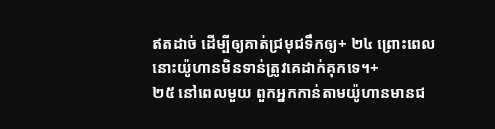ឥតដាច់ ដើម្បីឲ្យគាត់ជ្រមុជទឹកឲ្យ+ ២៤ ព្រោះពេលនោះយ៉ូហានមិនទាន់ត្រូវគេដាក់គុកទេ។+
២៥ នៅពេលមួយ ពួកអ្នកកាន់តាមយ៉ូហានមានជ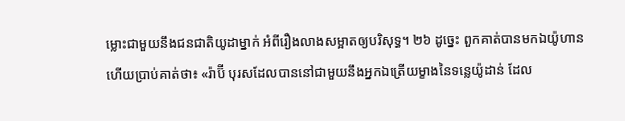ម្លោះជាមួយនឹងជនជាតិយូដាម្នាក់ អំពីរឿងលាងសម្អាតឲ្យបរិសុទ្ធ។ ២៦ ដូច្នេះ ពួកគាត់បានមកឯយ៉ូហាន ហើយប្រាប់គាត់ថា៖ «រ៉ាប៊ី បុរសដែលបាននៅជាមួយនឹងអ្នកឯត្រើយម្ខាងនៃទន្លេយ៉ូដាន់ ដែល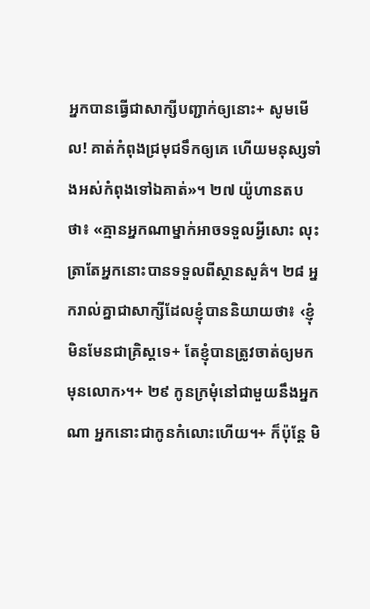អ្នកបានធ្វើជាសាក្សីបញ្ជាក់ឲ្យនោះ+ សូមមើល! គាត់កំពុងជ្រមុជទឹកឲ្យគេ ហើយមនុស្សទាំងអស់កំពុងទៅឯគាត់»។ ២៧ យ៉ូហានតបថា៖ «គ្មានអ្នកណាម្នាក់អាចទទួលអ្វីសោះ លុះត្រាតែអ្នកនោះបានទទួលពីស្ថានសួគ៌។ ២៨ អ្នករាល់គ្នាជាសាក្សីដែលខ្ញុំបាននិយាយថា៖ ‹ខ្ញុំមិនមែនជាគ្រិស្តទេ+ តែខ្ញុំបានត្រូវចាត់ឲ្យមកមុនលោក›។+ ២៩ កូនក្រមុំនៅជាមួយនឹងអ្នកណា អ្នកនោះជាកូនកំលោះហើយ។+ ក៏ប៉ុន្តែ មិ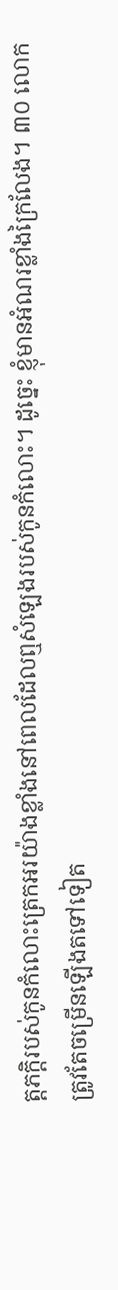ត្តភក្ដិរបស់កូនកំលោះត្រេកអរយ៉ាងខ្លាំងនៅពេលដែលឮសំឡេងរបស់កូនកំលោះ។ ដូច្នេះ ខ្ញុំមានអំណរខ្លាំងក្រៃលែង។ ៣០ លោកត្រូវតែចម្រើនឡើងតទៅទៀត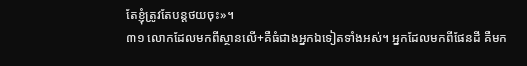តែខ្ញុំត្រូវតែបន្តថយចុះ»។
៣១ លោកដែលមកពីស្ថានលើ+គឺធំជាងអ្នកឯទៀតទាំងអស់។ អ្នកដែលមកពីផែនដី គឺមក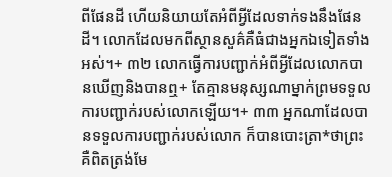ពីផែនដី ហើយនិយាយតែអំពីអ្វីដែលទាក់ទងនឹងផែនដី។ លោកដែលមកពីស្ថានសួគ៌គឺធំជាងអ្នកឯទៀតទាំងអស់។+ ៣២ លោកធ្វើការបញ្ជាក់អំពីអ្វីដែលលោកបានឃើញនិងបានឮ+ តែគ្មានមនុស្សណាម្នាក់ព្រមទទួលការបញ្ជាក់របស់លោកឡើយ។+ ៣៣ អ្នកណាដែលបានទទួលការបញ្ជាក់របស់លោក ក៏បានបោះត្រា*ថាព្រះគឺពិតត្រង់មែ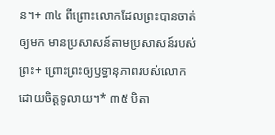ន។+ ៣៤ ពីព្រោះលោកដែលព្រះបានចាត់ឲ្យមក មានប្រសាសន៍តាមប្រសាសន៍របស់ព្រះ+ ព្រោះព្រះឲ្យឫទ្ធានុភាពរបស់លោកដោយចិត្តទូលាយ។* ៣៥ បិតា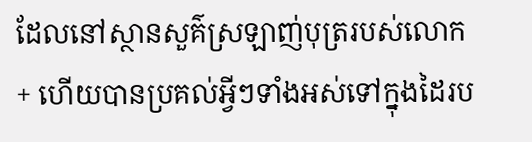ដែលនៅស្ថានសួគ៌ស្រឡាញ់បុត្ររបស់លោក+ ហើយបានប្រគល់អ្វីៗទាំងអស់ទៅក្នុងដៃរប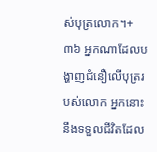ស់បុត្រលោក។+ ៣៦ អ្នកណាដែលបង្ហាញជំនឿលើបុត្ររបស់លោក អ្នកនោះនឹងទទួលជីវិតដែល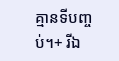គ្មានទីបញ្ចប់។+ រីឯ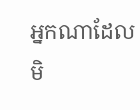អ្នកណាដែលមិ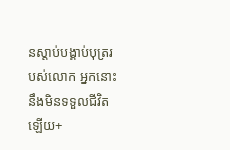នស្ដាប់បង្គាប់បុត្ររបស់លោក អ្នកនោះនឹងមិនទទួលជីវិតឡើយ+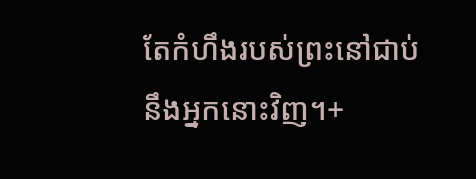តែកំហឹងរបស់ព្រះនៅជាប់នឹងអ្នកនោះវិញ។+